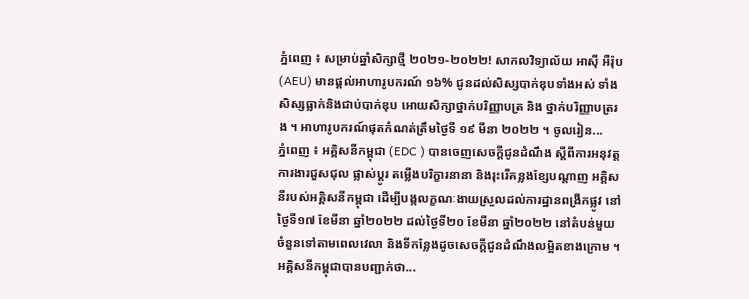ភ្នំពេញ ៖ សម្រាប់ឆ្នាំសិក្សាថ្មី ២០២១-២០២២! សាកលវិទ្យាល័យ អាស៊ី អឺរ៉ុប (AEU) មានផ្តល់អាហារូបករណ៍ ១៦% ជូនដល់សិស្សបាក់ឌុបទាំងអស់ ទាំងសិស្សធ្លាក់និងជាប់បាក់ឌុប អោយសិក្សាថ្នាក់បរិញ្ញាបត្រ និង ថ្នាក់បរិញ្ញាបត្ររង ។ អាហារូបករណ៍ផុតកំណត់ត្រឹមថ្ងៃទី ១៩ មីនា ២០២២ ។ ចូលរៀន...
ភ្នំពេញ ៖ អគ្គិសនីកម្ពុជា (EDC ) បានចេញសេចក្តីជូនដំណឹង ស្តីពីការអនុវត្តការងារជួសជុល ផ្លាស់ប្តូរ តម្លើងបរិក្ខារនានា និងរុះរើគន្លងខ្សែបណ្តាញ អគ្គិសនីរបស់អគ្គិសនីកម្ពុជា ដើម្បីបង្កលក្ខណៈងាយស្រួលដល់ការដ្ឋានពង្រីកផ្លូវ នៅថ្ងៃទី១៧ ខែមីនា ឆ្នាំ២០២២ ដល់ថ្ងៃទី២០ ខែមីនា ឆ្នាំ២០២២ នៅតំបន់មួយចំនួនទៅតាមពេលវេលា និងទីកន្លែងដូចសេចក្តីជូនដំណឹងលម្អិតខាងក្រោម ។ អគ្គិសនីកម្ពុជាបានបញ្ជាក់ថា...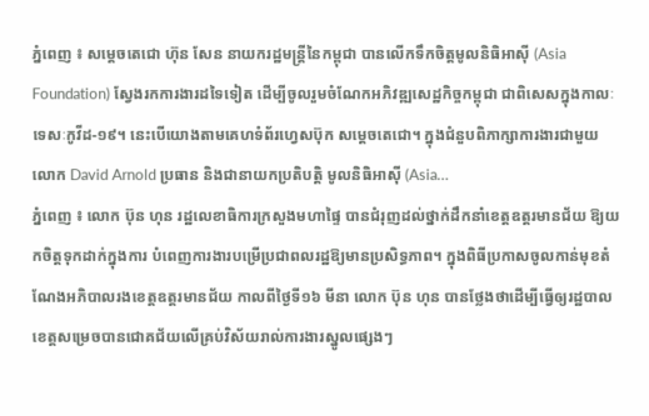ភ្នំពេញ ៖ សម្ដេចតេជោ ហ៊ុន សែន នាយករដ្ឋមន្ដ្រីនៃកម្ពុជា បានលេីកទឹកចិត្តមូលនិធិអាស៊ី (Asia Foundation) ស្វែងរកការងារដទៃទៀត ដើម្បីចូលរួមចំណែកអភិវឌ្ឍសេដ្ឋកិច្ចកម្ពុជា ជាពិសេសក្នុងកាលៈទេសៈកូវីដ-១៩។ នេះបេីយោងតាមគេហទំព័រហ្វេសប៊ុក សម្ដេចតេជោ។ ក្នុងជំនួបពិភាក្សាការងារជាមួយ លោក David Arnold ប្រធាន និងជានាយកប្រតិបត្តិ មូលនិធិអាស៊ី (Asia...
ភ្នំពេញ ៖ លោក ប៊ុន ហុន រដ្ឋលេខាធិការក្រសួងមហាផ្ទៃ បានជំរុញដល់ថ្នាក់ដឹកនាំខេត្តឧត្ដរមានជ័យ ឱ្យយកចិត្តទុកដាក់ក្នុងការ បំពេញការងារបម្រើប្រជាពលរដ្ឋឱ្យមានប្រសិទ្ធភាព។ ក្នុងពិធីប្រកាសចូលកាន់មុខតំណែងអភិបាលរងខេត្តឧត្តរមានជ័យ កាលពីថ្ងៃទី១៦ មីនា លោក ប៊ុន ហុន បានថ្លែងថាដើម្បីធ្វើឲ្យរដ្ឋបាលខេត្តសម្រេចបានជោគជ័យលើគ្រប់វិស័យរាល់ការងារស្នូលផ្សេងៗ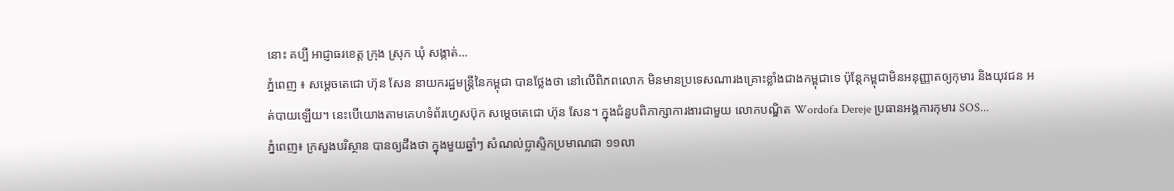នោះ គប្បី អាជ្ញាធរខេត្ត ក្រុង ស្រុក ឃុំ សង្កាត់...
ភ្នំពេញ ៖ សម្ដេចតេជោ ហ៊ុន សែន នាយករដ្ឋមន្ត្រីនៃកម្ពុជា បានថ្លែងថា នៅលើពិភពលោក មិនមានប្រទេសណារងគ្រោះខ្លាំងជាងកម្ពុជាទេ ប៉ុន្តែកម្ពុជាមិនអនុញ្ញាតឲ្យកុមារ និងយុវជន អត់បាយឡេីយ។ នេះបេីយោងតាមគេហទំព័រហ្វេសប៊ុក សម្ដេចតេជោ ហ៊ុន សែន។ ក្នុងជំនួបពិភាក្សាការងារជាមួយ លោកបណ្ឌិត Wordofa Dereje ប្រធានអង្គការកុមារ SOS...
ភ្នំពេញ៖ ក្រសួងបរិស្ថាន បានឲ្យដឹងថា ក្នុងមួយឆ្នាំៗ សំណល់ប្លាស្ទិកប្រមាណជា ១១លា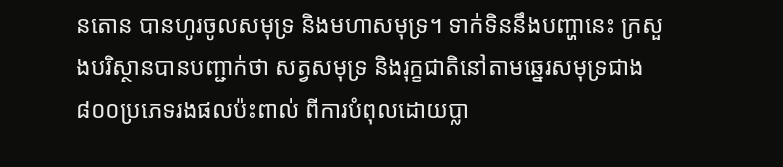នតោន បានហូរចូលសមុទ្រ និងមហាសមុទ្រ។ ទាក់ទិននឹងបញ្ហានេះ ក្រសួងបរិស្ថានបានបញ្ជាក់ថា សត្វសមុទ្រ និងរុក្ខជាតិនៅតាមឆ្នេរសមុទ្រជាង ៨០០ប្រភេទរងផលប៉ះពាល់ ពីការបំពុលដោយប្លា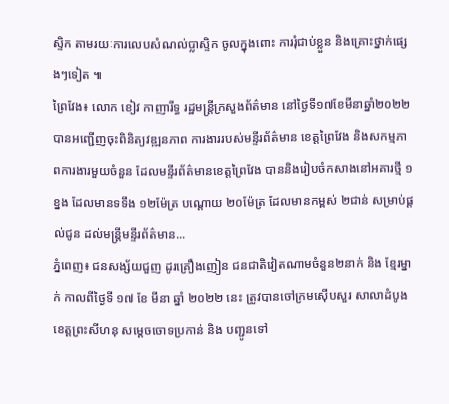ស្ទិក តាមរយៈការលេបសំណល់ប្លាស្ទិក ចូលក្នុងពោះ ការរុំជាប់ខ្លួន និងគ្រោះថ្នាក់ផ្សេងៗទៀត ៕
ព្រៃវែង៖ លោក ខៀវ កាញារីទ្ធ រដ្ឋមន្ត្រីក្រសួងព័ត៌មាន នៅថ្ងៃទី១៧ខែមីនាឆ្នាំ២០២២ បានអញ្ជើញចុះពិនិត្យវឌ្ឍនភាព ការងាររបស់មន្ទីរព័ត៌មាន ខេត្តព្រៃវែង និងសកម្មភាពការងារមួយចំនួន ដែលមន្ទីរព័ត៌មានខេត្តព្រៃវែង បាននិងរៀបចំកសាងនៅអគារថ្មី ១ ខ្នង ដែលមានទទឹង ១២ម៉ែត្រ បណ្តោយ ២០ម៉ែត្រ ដែលមានកម្ពស់ ២ជាន់ សម្រាប់ផ្តល់ជូន ដល់មន្ត្រីមន្ទីរព័ត៌មាន...
ភ្នំពេញ៖ ជនសង្ស័យជួញ ដូរគ្រឿងញៀន ជនជាតិវៀតណាមចំនួន២នាក់ និង ខ្មែរម្នាក់ កាលពីថ្ងៃទី ១៧ ខែ មីនា ឆ្នាំ ២០២២ នេះ ត្រូវបានចៅក្រមស៊ើបសួរ សាលាដំបូងខេត្តព្រះសីហនុ សម្តេចចោទប្រកាន់ និង បញ្ជូនទៅ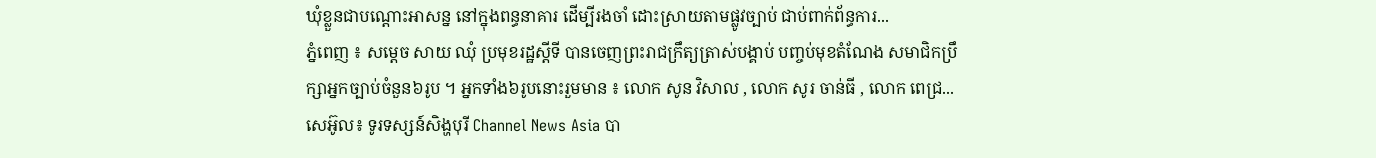ឃុំខ្លួនជាបណ្ដោះអាសន្ន នៅក្នុងពន្ធនាគារ ដើម្បីរងចាំ ដោះស្រាយតាមផ្លូវច្បាប់ ជាប់ពាក់ព័ន្ធការ...
ភ្នំពេញ ៖ សម្តេច សាយ ឈុំ ប្រមុខរដ្ឋស្តីទី បានចេញព្រះរាជក្រឹត្យត្រាស់បង្គាប់ បញ្ចប់មុខតំណែង សមាជិកប្រឹក្សាអ្នកច្បាប់ចំនួន៦រូប ។ អ្នកទាំង៦រូបនោះរួមមាន ៖ លោក សូន វិសាល , លោក សូរ ចាន់ធី , លោក ពេជ្រ...
សេអ៊ូល៖ ទូរទស្សន៍សិង្ហបុរី Channel News Asia បា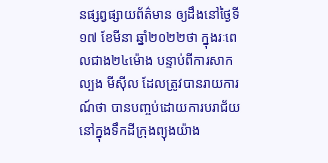នផ្សព្វផ្សាយព័ត៌មាន ឲ្យដឹងនៅថ្ងៃទី១៧ ខែមីនា ឆ្នាំ២០២២ថា ក្នុងរៈពេលជាង២៤ម៉ោង បន្ទាប់ពីការសាកល្បង មីស៊ីល ដែលត្រូវបានរាយការណ៍ថា បានបញ្ចប់ដោយការបរាជ័យ នៅក្នុងទឹកដីក្រុងព្យុងយ៉ាង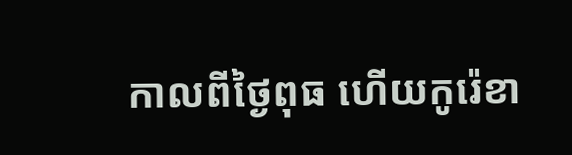កាលពីថ្ងៃពុធ ហើយកូរ៉េខា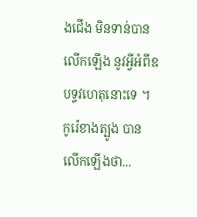ងជើង មិនទាន់បានលើកឡើង នូវអ្វីអំពីឧបទ្ទវហេតុនោះទេ ។ កូរ៉េខាងត្បូង បានលើកឡើងថា...